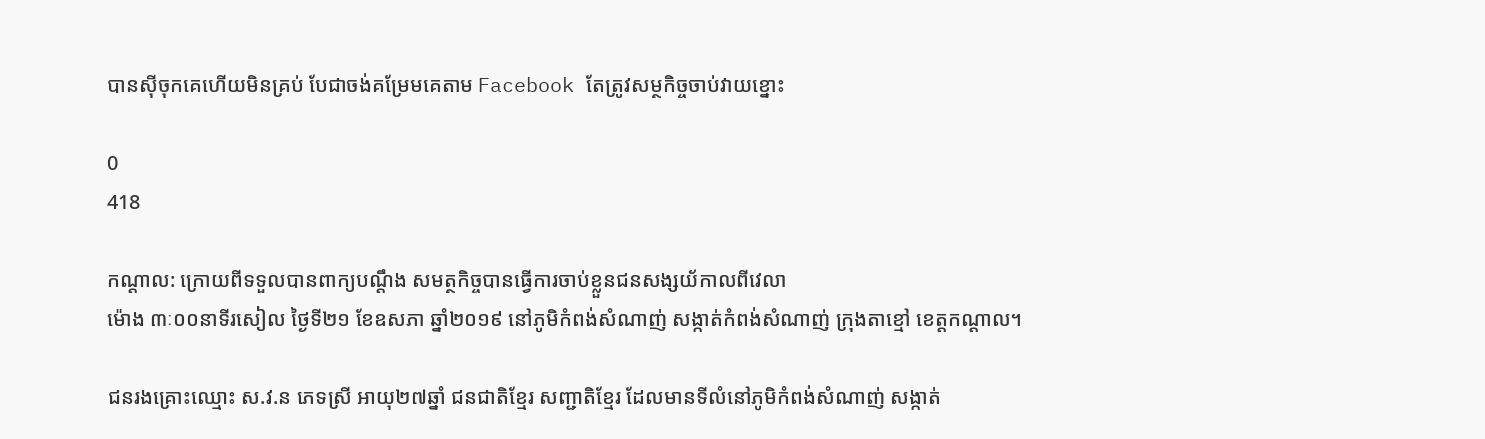បានស៊ីចុកគេហើយមិនគ្រប់ បែជាចង់គម្រែមគេតាម Facebook តែត្រូវសម្ថកិច្ចចាប់វាយខ្នោះ

0
418

កណ្ដាល: ក្រោយពីទទួលបានពាក្យបណ្តឹង សមត្ថកិច្ចបានធ្វើការចាប់ខ្លួនជនសង្សយ័កាលពីវេលា
ម៉ោង ៣ៈ០០នាទីរសៀល ថ្ងៃទី២១ ខែឧសភា ឆ្នាំ២០១៩ នៅភូមិកំពង់សំណាញ់ សង្កាត់កំពង់សំណាញ់ ក្រុងតាខ្មៅ ខេត្តកណ្ដាល។

ជនរងគ្រោះឈ្មោះ ស.វ.ន ភេទស្រី អាយុ២៧ឆ្នាំ ជនជាតិខ្មែរ សញ្ជាតិខ្មែរ ដែលមានទីលំនៅភូមិកំពង់សំណាញ់ សង្កាត់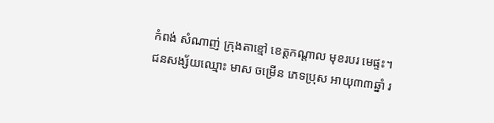កំពង់ សំណាញ់ ក្រុងតាខ្មៅ ខេត្តកណ្ដាល មុខរបរ មេផ្ទះ។ ជនសង្ស័យឈ្មោះ មាស ចម្រើន ភេទប្រុស អាយុ៣៣ឆ្នាំ រ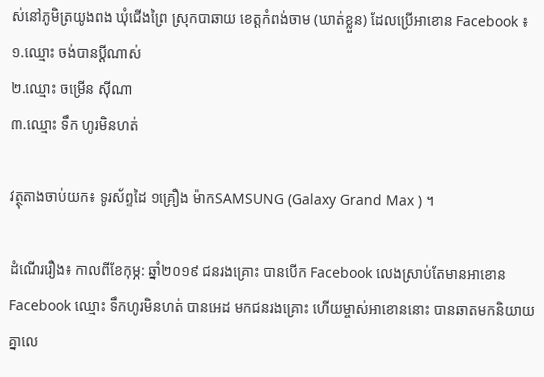ស់នៅភូមិត្រយូងពង ឃុំជើងព្រៃ ស្រុកបាឆាយ ខេត្តកំពង់ចាម (ឃាត់ខ្លួន) ដែលប្រើអាខោន Facebook ៖
១.ឈ្មោះ ចង់បានប្ដីណាស់
២.ឈ្មោះ ចម្រើន ស៊ីណា
៣.ឈ្មោះ ទឹក ហូរមិនហត់

វត្ថុតាងចាប់យក៖ ទូរស័ព្ទដៃ ១គ្រឿង ម៉ាកSAMSUNG (Galaxy Grand Max ) ។

ដំណើររឿង៖ កាលពីខែកុម្ភ: ឆ្នាំ២០១៩ ជនរងគ្រោះ បានបើក Facebook លេងស្រាប់តែមានអាខោន Facebook ឈ្មោះ ទឹកហូរមិនហត់ បានអេដ មកជនរងគ្រោះ ហើយម្ចាស់អាខោននោះ បានឆាតមកនិយាយគ្នាលេ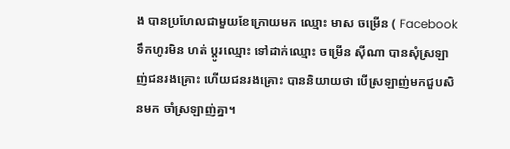ង បានប្រហែលជាមួយខែក្រោយមក ឈ្មោះ មាស ចម្រើន ( Facebook ទឹកហូរមិន ហត់ ប្តូរឈ្មោះ ទៅដាក់ឈ្មោះ ចម្រើន ស៊ីណា បានសុំស្រឡាញ់ជនរងគ្រោះ ហើយជនរងគ្រោះ បាននិយាយថា បើស្រឡាញ់មកជួបសិនមក ចាំស្រឡាញ់គ្នា។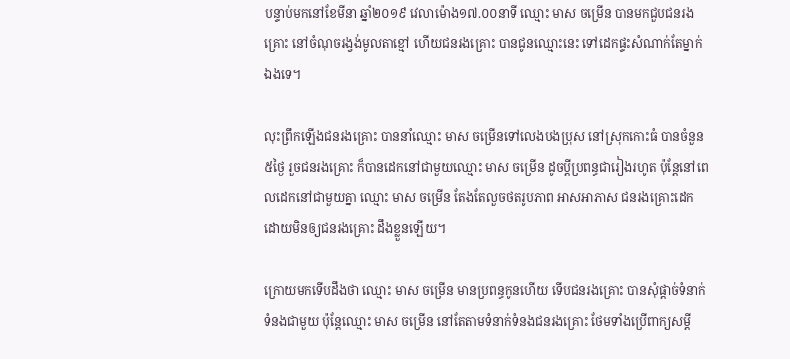បន្ទាប់មកនៅខែមីនា ឆ្នាំ២០១៩ វេលាម៉ោង១៧.០០នាទី ឈ្មោះ មាស ចម្រើន បានមកជួបជនរងគ្រោះ នៅចំណុចរង្វង់មូលតាខ្មៅ ហើយជនរងគ្រោះ បានជូនឈ្មោះនេះ ទៅដេកផ្ទះសំណាក់តែម្នាក់ឯងទេ។

លុះព្រឹកឡើងជនរងគ្រោះ បាននាំឈ្មោះ មាស ចម្រើនទៅលេងបងប្រុស នៅស្រុកកោះធំ បានចំនួន៥ថ្ងៃ រួចជនរងគ្រោះ ក៏បានដេកនៅជាមួយឈ្មោះ មាស ចម្រើន ដូចប្តីប្រពន្ធជារៀងរហូត ប៉ុន្តែនៅពេលដេកនៅជាមួយគ្នា ឈ្មោះ មាស ចម្រើន តែងតែលួចថតរូបភាព អាសអាភាស ជនរងគ្រោះដេក ដោយមិនឲ្យជនរងគ្រោះ ដឹងខ្លួនឡើយ។

ក្រោយមកទើបដឹងថា ឈ្មោះ មាស ចម្រើន មានប្រពន្ធកូនហើយ ទើបជនរងគ្រោះ បានសុំផ្តាច់ទំនាក់ទំនងជាមួយ ប៉ុន្តែឈ្មោះ មាស ចម្រើន នៅតែតាមទំនាក់ទំនងជនរងគ្រោះ ថែមទាំងប្រើពាក្យសម្តី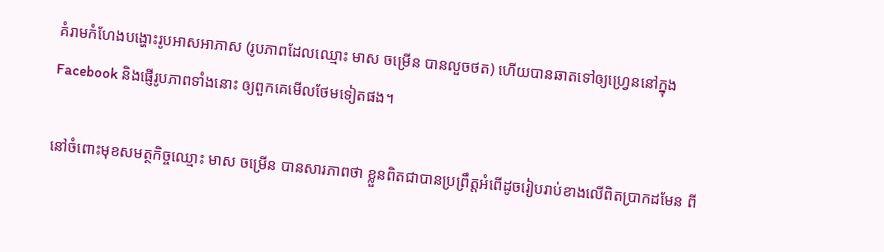គំរាមកំហែងបង្ហោះរូបអាសអាភាស (រូបភាពដែលឈ្មោះ មាស ចម្រើន បានលួចថត) ហើយបានឆាតទៅឲ្យហ្រ្វេននៅក្នុង Facebook និងផ្ញើរូបភាពទាំងនោះ ឲ្យពួកគេមើលថែមទៀតផង។

នៅចំពោះមុខសមត្ថកិច្ចឈ្មោះ មាស ចម្រើន បានសារភាពថា ខ្លួនពិតជាបានប្រព្រឹត្តអំពើដូចរៀបរាប់ខាងលើពិតប្រាកដមែន ពី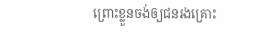ព្រោះខ្លួនចង់ឲ្យជនរងគ្រោះ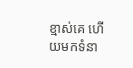ខ្មាស់គេ ហើយមកទំនា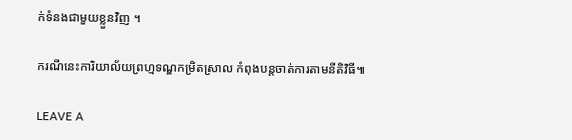ក់ទំនងជាមួយខ្លួនវិញ ។

ករណីនេះការិយាល័យព្រហ្មទណ្ឌកម្រិតស្រាល កំពុងបន្តចាត់ការតាមនីតិវិធី៕

LEAVE A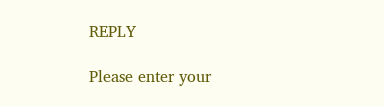REPLY

Please enter your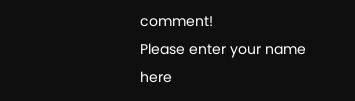comment!
Please enter your name here